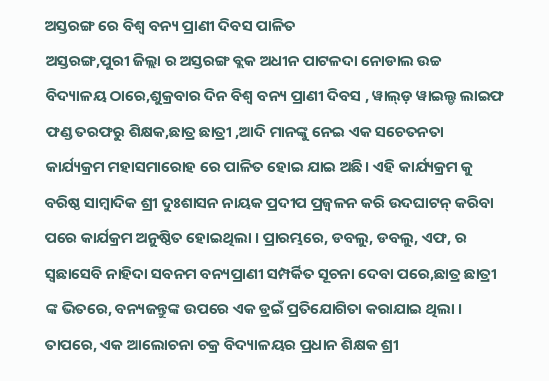ଅସ୍ତରଙ୍ଗ ରେ ବିଶ୍ଵ ବନ୍ୟ ପ୍ରାଣୀ ଦିବସ ପାଳିତ
ଅସ୍ତରଙ୍ଗ,ପୁରୀ ଜିଲ୍ଲା ର ଅସ୍ତରଙ୍ଗ ବ୍ଲକ ଅଧୀନ ପାଟଳଦା ନୋଡାଲ ଉଚ୍ଚ ବିଦ୍ୟାଳୟ ଠାରେ,ଶୁକ୍ରବାର ଦିନ ବିଶ୍ବ ବନ୍ୟ ପ୍ରାଣୀ ଦିବସ , ୱାଲ୍ଡ଼ ୱାଇଲ୍ଡ ଲାଇଫ ଫଣ୍ଡ ତରଫରୁ ଶିକ୍ଷକ,ଛାତ୍ର ଛାତ୍ରୀ ,ଆଦି ମାନଙ୍କୁ ନେଇ ଏକ ସଚେତନତା କାର୍ଯ୍ୟକ୍ରମ ମହାସମାରୋହ ରେ ପାଳିତ ହୋଇ ଯାଇ ଅଛି। ଏହି କାର୍ଯ୍ୟକ୍ରମ କୁ ବରିଷ୍ଠ ସାମ୍ବାଦିକ ଶ୍ରୀ ଦୁଃଶାସନ ନାୟକ ପ୍ରଦୀପ ପ୍ରଜ୍ୱଳନ କରି ଉଦଘାଟନ୍ କରିବା ପରେ କାର୍ଯକ୍ରମ ଅନୁଷ୍ଠିତ ହୋଇଥିଲା । ପ୍ରାରମ୍ଭରେ, ଡବଲୁ, ଡବଲୁ, ଏଫ, ର ସ୍ଵଛାସେବି ନାହିଦା ସବନମ ବନ୍ୟପ୍ରାଣୀ ସମ୍ପର୍କିତ ସୂଚନା ଦେବା ପରେ,ଛାତ୍ର ଛାତ୍ରୀ ଙ୍କ ଭିତରେ, ବନ୍ୟଜନ୍ତୁଙ୍କ ଉପରେ ଏକ ଡ୍ରଇଁ ପ୍ରତିଯୋଗିତା କରାଯାଇ ଥିଲା । ତାପରେ, ଏକ ଆଲୋଚନା ଚକ୍ର ବିଦ୍ୟାଳୟର ପ୍ରଧାନ ଶିକ୍ଷକ ଶ୍ରୀ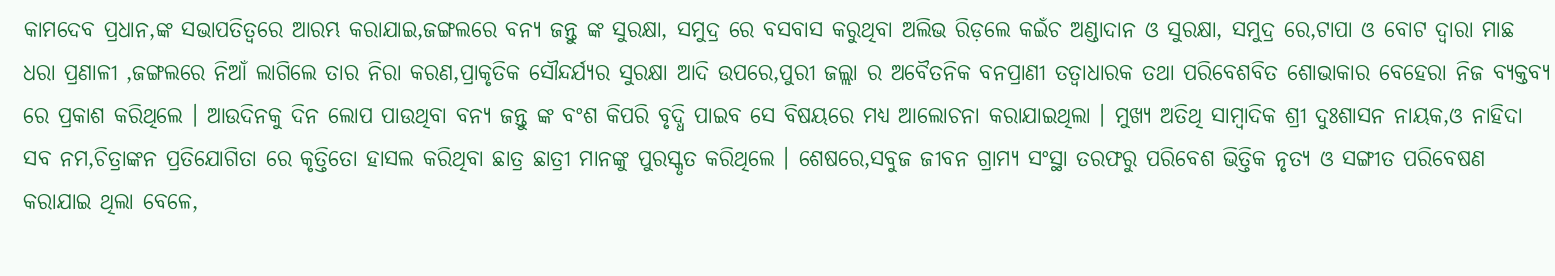କାମଦେବ ପ୍ରଧାନ,ଙ୍କ ସଭାପତିତ୍ବରେ ଆରମ୍ଭ କରାଯାଇ,ଜଙ୍ଗଲରେ ବନ୍ୟ ଜନ୍ତୁ ଙ୍କ ସୁରକ୍ଷା, ସମୁଦ୍ର ରେ ବସବାସ କରୁଥିବା ଅଲିଭ ରିଡ଼ଲେ କଇଁଚ ଅଣ୍ଡାଦାନ ଓ ସୁରକ୍ଷା, ସମୁଦ୍ର ରେ,ଟାପା ଓ ବୋଟ ଦ୍ବାରା ମାଛ ଧରା ପ୍ରଣାଳୀ ,ଜଙ୍ଗଲରେ ନିଆଁ ଲାଗିଲେ ତାର ନିରା କରଣ,ପ୍ରାକୃତିକ ସୌନ୍ଦର୍ଯ୍ୟର ସୁରକ୍ଷା ଆଦି ଉପରେ,ପୁରୀ ଜଲ୍ଲା ର ଅବୈତନିକ ବନପ୍ରାଣୀ ତତ୍ଵାଧାରକ ତଥା ପରିବେଶବିତ ଶୋଭାକାର ବେହେରା ନିଜ ବ୍ୟକ୍ତବ୍ୟ ରେ ପ୍ରକାଶ କରିଥିଲେ । ଆଉଦିନକୁ ଦିନ ଲୋପ ପାଉଥିବା ବନ୍ୟ ଜନ୍ତୁ ଙ୍କ ବଂଶ କିପରି ବୃଦ୍ଧି ପାଇବ ସେ ବିଷୟରେ ମଧ୍ୟ ଆଲୋଚନା କରାଯାଇଥିଲା । ମୁଖ୍ୟ ଅତିଥି ସାମ୍ବାଦିକ ଶ୍ରୀ ଦୁଃଶାସନ ନାୟକ,ଓ ନାହିଦା ସବ ନମ,ଚିତ୍ରାଙ୍କନ ପ୍ରତିଯୋଗିତା ରେ କୃତ୍ତିତୋ ହାସଲ କରିଥିବା ଛାତ୍ର ଛାତ୍ରୀ ମାନଙ୍କୁ ପୁରସ୍କୃତ କରିଥିଲେ । ଶେଷରେ,ସବୁଜ ଜୀବନ ଗ୍ରାମ୍ୟ ସଂସ୍ଥା ତରଫରୁ ପରିବେଶ ଭିତ୍ତିକ ନୃତ୍ୟ ଓ ସଙ୍ଗୀତ ପରିବେଷଣ କରାଯାଇ ଥିଲା ବେଳେ,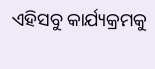ଏହିସବୁ କାର୍ଯ୍ୟକ୍ରମକୁ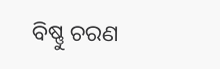ବିଷ୍ଣୁ ଚରଣ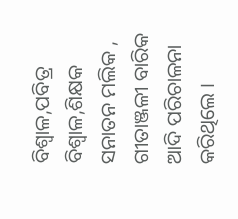ବିଶ୍ଵାଳ,ପବିତ୍ର ବିଶ୍ଵାଳ,ଶିକ୍ଷକ ସନାତନ ମଲିକ , ଗୀତାଞ୍ଜଳୀ ବାରିକ ଆଦି ପରିଚାଳନା କରିଥିଲେ ।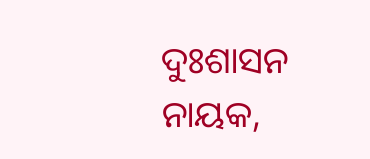ଦୁଃଶାସନ ନାୟକ,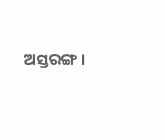ଅସ୍ତରଙ୍ଗ ।